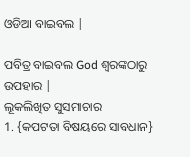ଓଡିଆ ବାଇବଲ |

ପବିତ୍ର ବାଇବଲ God ଶ୍ବରଙ୍କଠାରୁ ଉପହାର |
ଲୂକଲିଖିତ ସୁସମାଚାର
1. {କପଟତା ବିଷୟରେ ସାବଧାନ}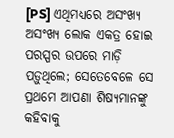[PS] ଏଥିମଧ୍ୟରେ ଅସଂଖ୍ୟ ଅସଂଖ୍ୟ ଲୋକ ଏକତ୍ର ହୋଇ ପରସ୍ପର ଉପରେ ମାଡ଼ି ପଡ଼ୁଥିଲେ; ସେତେବେଳେ ସେ ପ୍ରଥମେ ଆପଣା ଶିଷ୍ୟମାନଙ୍କୁ କହିବାକୁ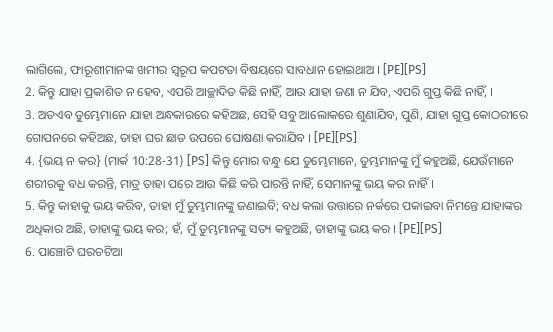ଲାଗିଲେ, ଫାରୂଶୀମାନଙ୍କ ଖମୀର ସ୍ୱରୂପ କପଟତା ବିଷୟରେ ସାବଧାନ ହୋଇଥାଅ । [PE][PS]
2. କିନ୍ତୁ ଯାହା ପ୍ରକାଶିତ ନ ହେବ, ଏପରି ଆଚ୍ଛାଦିତ କିଛି ନାହିଁ, ଆଉ ଯାହା ଜଣା ନ ଯିବ, ଏପରି ଗୁପ୍ତ କିଛି ନାହିଁ, ।
3. ଅତଏବ ତୁମ୍ଭେମାନେ ଯାହା ଅନ୍ଧକାରରେ କହିଅଛ, ସେହି ସବୁ ଆଲୋକରେ ଶୁଣାଯିବ, ପୁଣି, ଯାହା ଗୁପ୍ତ କୋଠରୀରେ ଗୋପନରେ କହିଅଛ, ତାହା ଘର ଛାତ ଉପରେ ଘୋଷଣା କରାଯିବ । [PE][PS]
4. {ଭୟ ନ କର} (ମାର୍କ 10:28-31) [PS] କିନ୍ତୁ ମୋର ବନ୍ଧୁ ଯେ ତୁମ୍ଭେମାନେ, ତୁମ୍ଭମାନଙ୍କୁ ମୁଁ କହୁଅଛି, ଯେଉଁମାନେ ଶରୀରକୁ ବଧ କରନ୍ତି, ମାତ୍ର ତାହା ପରେ ଆଉ କିଛି କରି ପାରନ୍ତି ନାହିଁ, ସେମାନଙ୍କୁ ଭୟ କର ନାହିଁ ।
5. କିନ୍ତୁ କାହାକୁ ଭୟ କରିବ, ତାହା ମୁଁ ତୁମ୍ଭମାନଙ୍କୁ ଜଣାଇବି; ବଧ କଲା ଉତ୍ତାରେ ନର୍କରେ ପକାଇବା ନିମନ୍ତେ ଯାହାଙ୍କର ଅଧିକାର ଅଛି, ତାହାଙ୍କୁ ଭୟ କର; ହଁ, ମୁଁ ତୁମ୍ଭମାନଙ୍କୁ ସତ୍ୟ କହୁଅଛି, ତାହାଙ୍କୁ ଭୟ କର । [PE][PS]
6. ପାଞ୍ଚୋଟି ଘରଚଟିଆ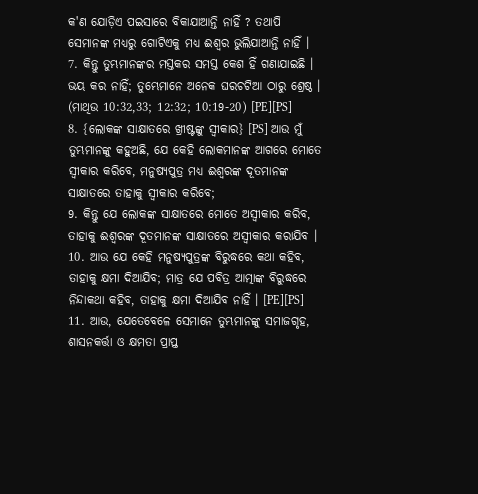କ'ଣ ଯୋଡ଼ିଏ ପଇସାରେ ବିକାଯାଆନ୍ତି ନାହିଁ ? ତଥାପି ସେମାନଙ୍କ ମଧ୍ୟରୁ ଗୋଟିଏକୁ ମଧ୍ୟ ଈଶ୍ୱର ଭୁଲିଯାଆନ୍ତି ନାହିଁ ।
7. କିନ୍ତୁ ତୁମ୍ଭମାନଙ୍କର ମସ୍ତକର ସମସ୍ତ କେଶ ହିଁ ଗଣାଯାଇଛି । ଭୟ କର ନାହିଁ; ତୁମ୍ଭେମାନେ ଅନେକ ଘରଚଟିଆ ଠାରୁ ଶ୍ରେଷ୍ଠ । (ମାଥିଉ 10:32,33; 12:32; 10:19-20) [PE][PS]
8. {ଲୋକଙ୍କ ସାକ୍ଷାତରେ ଖ୍ରୀଷ୍ଟଙ୍କୁ ସ୍ୱୀକାର} [PS] ଆଉ ମୁଁ ତୁମ୍ଭମାନଙ୍କୁ କହୁଅଛି, ଯେ କେହି ଲୋକମାନଙ୍କ ଆଗରେ ମୋତେ ସ୍ୱୀକାର କରିବେ, ମନୁଷ୍ୟପୁତ୍ର ମଧ୍ୟ ଈଶ୍ୱରଙ୍କ ଦୂତମାନଙ୍କ ସାକ୍ଷାତରେ ତାହାକୁ ସ୍ୱୀକାର କରିବେ;
9. କିନ୍ତୁ ଯେ ଲୋକଙ୍କ ସାକ୍ଷାତରେ ମୋତେ ଅସ୍ୱୀକାର କରିବ, ତାହାକୁ ଈଶ୍ୱରଙ୍କ ଦୂତମାନଙ୍କ ସାକ୍ଷାତରେ ଅସ୍ୱୀକାର କରାଯିବ ।
10. ଆଉ ଯେ କେହି ମନୁଷ୍ୟପୁତ୍ରଙ୍କ ବିରୁଦ୍ଧରେ କଥା କହିବ, ତାହାକୁ କ୍ଷମା ଦିଆଯିବ; ମାତ୍ର ଯେ ପବିତ୍ର ଆତ୍ମାଙ୍କ ବିରୁଦ୍ଧରେ ନିନ୍ଦାକଥା କହିବ, ତାହାକୁ କ୍ଷମା ଦିଆଯିବ ନାହିଁ । [PE][PS]
11. ଆଉ, ଯେତେବେଳେ ସେମାନେ ତୁମ୍ଭମାନଙ୍କୁ ସମାଜଗୃହ, ଶାସନକର୍ତ୍ତା ଓ କ୍ଷମତା ପ୍ରାପ୍ତ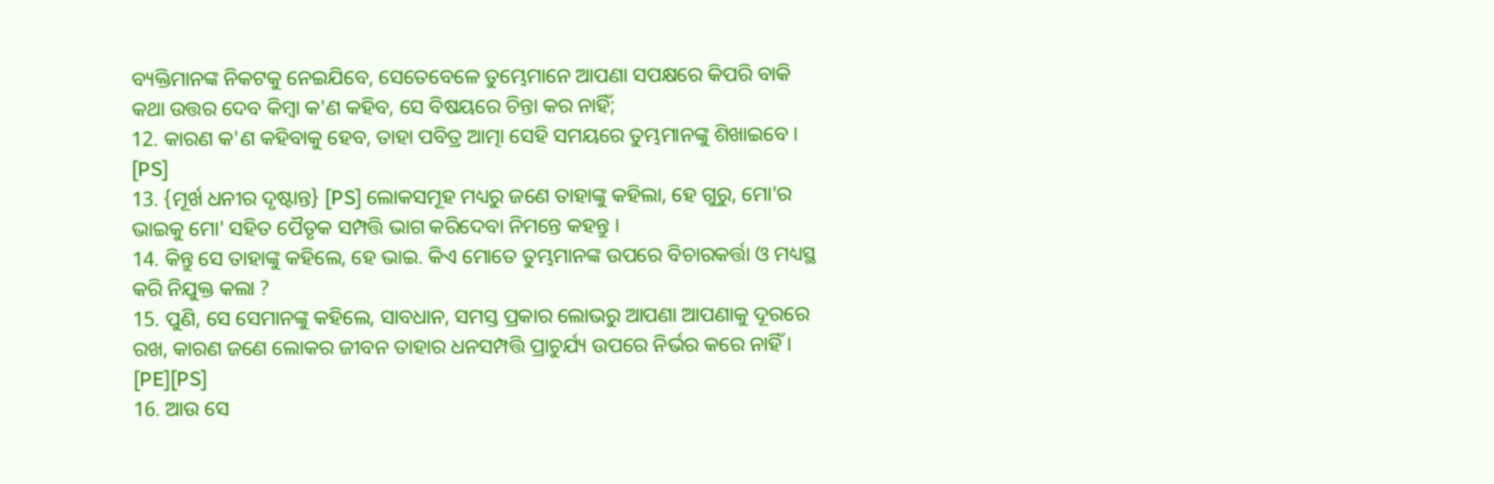ବ୍ୟକ୍ତିମାନଙ୍କ ନିକଟକୁ ନେଇଯିବେ, ସେତେବେଳେ ତୁମ୍ଭେମାନେ ଆପଣା ସପକ୍ଷରେ କିପରି ବାକି କଥା ଉତ୍ତର ଦେବ କିମ୍ବା କ'ଣ କହିବ, ସେ ବିଷୟରେ ଚିନ୍ତା କର ନାହିଁ;
12. କାରଣ କ'ଣ କହିବାକୁ ହେବ, ତାହା ପବିତ୍ର ଆତ୍ମା ସେହି ସମୟରେ ତୁମ୍ଭମାନଙ୍କୁ ଶିଖାଇବେ । [PS]
13. {ମୂର୍ଖ ଧନୀର ଦୃଷ୍ଟାନ୍ତ} [PS] ଲୋକସମୂହ ମଧ୍ୟରୁ ଜଣେ ତାହାଙ୍କୁ କହିଲା, ହେ ଗୁରୁ, ମୋ'ର ଭାଇକୁ ମୋ' ସହିତ ପୈତୃକ ସମ୍ପତ୍ତି ଭାଗ କରିଦେବା ନିମନ୍ତେ କହନ୍ତୁ ।
14. କିନ୍ତୁ ସେ ତାହାଙ୍କୁ କହିଲେ, ହେ ଭାଇ. କିଏ ମୋତେ ତୁମ୍ଭମାନଙ୍କ ଉପରେ ବିଚାରକର୍ତ୍ତା ଓ ମଧ୍ୟସ୍ଥ କରି ନିଯୁକ୍ତ କଲା ?
15. ପୁଣି, ସେ ସେମାନଙ୍କୁ କହିଲେ, ସାବଧାନ, ସମସ୍ତ ପ୍ରକାର ଲୋଭରୁ ଆପଣା ଆପଣାକୁ ଦୂରରେ ରଖ, କାରଣ ଜଣେ ଲୋକର ଜୀବନ ତାହାର ଧନସମ୍ପତ୍ତି ପ୍ରାଚୁର୍ଯ୍ୟ ଉପରେ ନିର୍ଭର କରେ ନାହିଁ । [PE][PS]
16. ଆଉ ସେ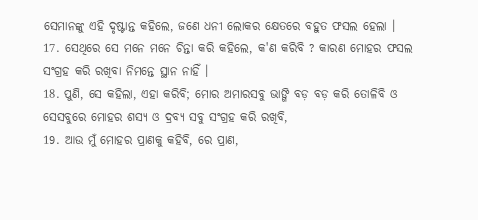ସେମାନଙ୍କୁ ଏହି ଦୃଷ୍ଟାନ୍ତ କହିଲେ, ଜଣେ ଧନୀ ଲୋକର କ୍ଷେତରେ ବହୁତ ଫସଲ ହେଲା ।
17. ସେଥିରେ ସେ ମନେ ମନେ ଚିନ୍ତା କରି କହିଲେ, କ'ଣ କରିବି ? କାରଣ ମୋହର ଫସଲ ସଂଗ୍ରହ କରି ରଖିବା ନିମନ୍ତେ ସ୍ଥାନ ନାହିଁ ।
18. ପୁଣି, ସେ କହିଲା, ଏହା କରିବି; ମୋର ଅମାରସବୁ ଭାଙ୍ଗି ବଡ଼ ବଡ଼ କରି ତୋଳିବି ଓ ସେସବୁରେ ମୋହର ଶସ୍ୟ ଓ ଦ୍ରବ୍ୟ ସବୁ ସଂଗ୍ରହ କରି ରଖିବି,
19. ଆଉ ମୁଁ ମୋହର ପ୍ରାଣକୁ କହିବି, ରେ ପ୍ରାଣ,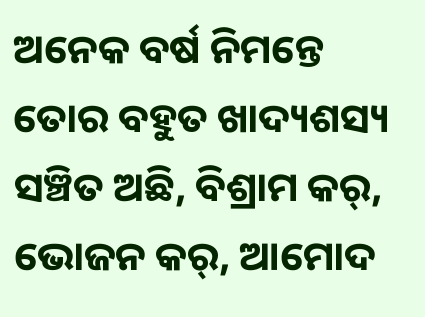ଅନେକ ବର୍ଷ ନିମନ୍ତେ ତୋର ବହୁତ ଖାଦ୍ୟଶସ୍ୟ ସଞ୍ଚିତ ଅଛି, ବିଶ୍ରାମ କର୍, ଭୋଜନ କର୍, ଆମୋଦ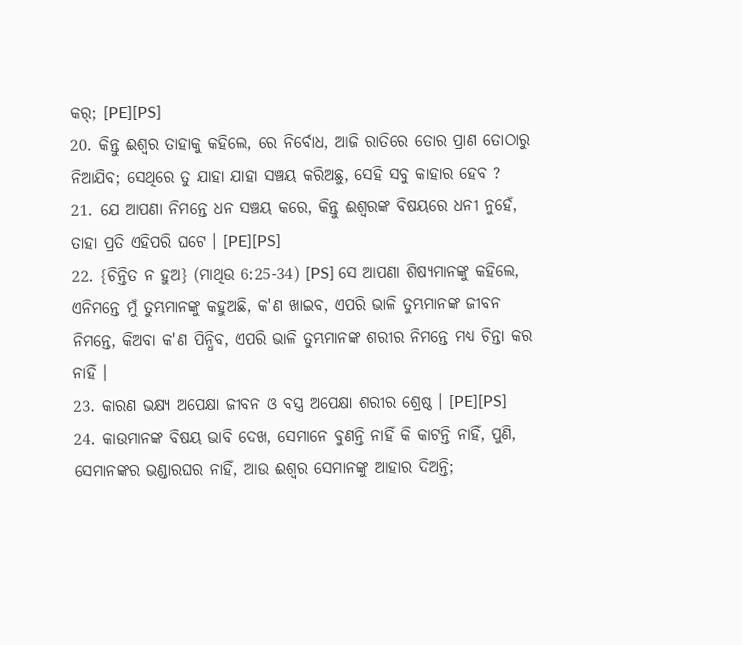କର୍; [PE][PS]
20. କିନ୍ତୁ ଈଶ୍ୱର ତାହାକୁ କହିଲେ, ରେ ନିର୍ବୋଧ, ଆଜି ରାତିରେ ତୋର ପ୍ରାଣ ତୋଠାରୁ ନିଆଯିବ; ସେଥିରେ ତୁ ଯାହା ଯାହା ସଞ୍ଚୟ କରିଅଛୁ, ସେହି ସବୁ କାହାର ହେବ ?
21. ଯେ ଆପଣା ନିମନ୍ତେ ଧନ ସଞ୍ଚୟ କରେ, କିନ୍ତୁ ଈଶ୍ୱରଙ୍କ ବିଷୟରେ ଧନୀ ନୁହେଁ, ତାହା ପ୍ରତି ଏହିପରି ଘଟେ । [PE][PS]
22. {ଚିନ୍ତିତ ନ ହୁଅ} (ମାଥିଉ 6:25-34) [PS] ସେ ଆପଣା ଶିଷ୍ୟମାନଙ୍କୁ କହିଲେ, ଏନିମନ୍ତେ ମୁଁ ତୁମ୍ଭମାନଙ୍କୁ କହୁଅଛି, କ'ଣ ଖାଇବ, ଏପରି ଭାଳି ତୁମ୍ଭମାନଙ୍କ ଜୀବନ ନିମନ୍ତେ, କିଅବା କ'ଣ ପିନ୍ଧିବ, ଏପରି ଭାଳି ତୁମ୍ଭମାନଙ୍କ ଶରୀର ନିମନ୍ତେ ମଧ୍ୟ ଚିନ୍ତା କର ନାହିଁ ।
23. କାରଣ ଭକ୍ଷ୍ୟ ଅପେକ୍ଷା ଜୀବନ ଓ ବସ୍ତ୍ର ଅପେକ୍ଷା ଶରୀର ଶ୍ରେଷ୍ଠ । [PE][PS]
24. କାଉମାନଙ୍କ ବିଷୟ ଭାବି ଦେଖ, ସେମାନେ ବୁଣନ୍ତି ନାହିଁ କି କାଟନ୍ତି ନାହିଁ, ପୁଣି, ସେମାନଙ୍କର ଭଣ୍ଡାରଘର ନାହିଁ, ଆଉ ଈଶ୍ୱର ସେମାନଙ୍କୁ ଆହାର ଦିଅନ୍ତି;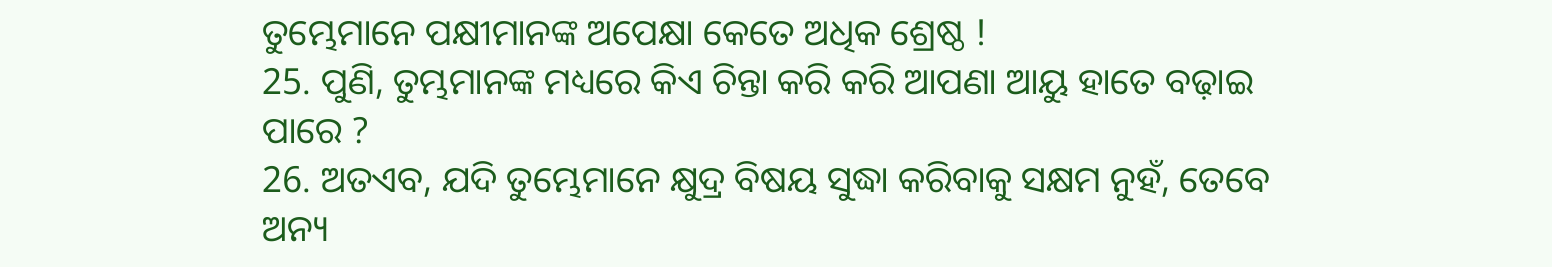ତୁମ୍ଭେମାନେ ପକ୍ଷୀମାନଙ୍କ ଅପେକ୍ଷା କେତେ ଅଧିକ ଶ୍ରେଷ୍ଠ !
25. ପୁଣି, ତୁମ୍ଭମାନଙ୍କ ମଧ୍ୟରେ କିଏ ଚିନ୍ତା କରି କରି ଆପଣା ଆୟୁ ହାତେ ବଢ଼ାଇ ପାରେ ?
26. ଅତଏବ, ଯଦି ତୁମ୍ଭେମାନେ କ୍ଷୁଦ୍ର ବିଷୟ ସୁଦ୍ଧା କରିବାକୁ ସକ୍ଷମ ନୁହଁ, ତେବେ ଅନ୍ୟ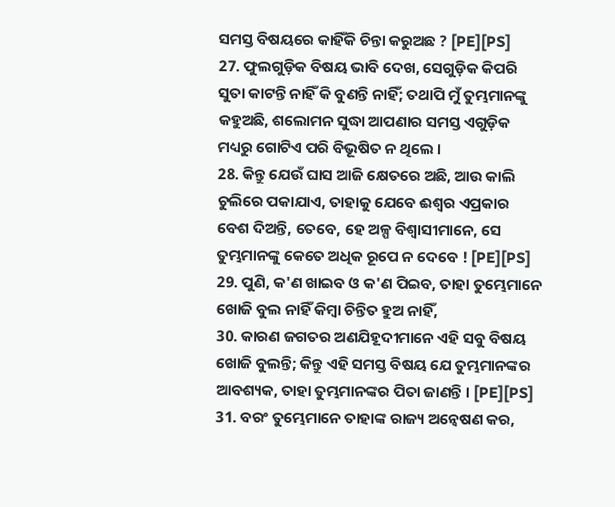ସମସ୍ତ ବିଷୟରେ କାହିଁକି ଚିନ୍ତା କରୁଅଛ ? [PE][PS]
27. ଫୁଲଗୁଡ଼ିକ ବିଷୟ ଭାବି ଦେଖ, ସେଗୁଡ଼ିକ କିପରି ସୁତା କାଟନ୍ତି ନାହିଁ କି ବୁଣନ୍ତି ନାହିଁ; ତଥାପି ମୁଁ ତୁମ୍ଭମାନଙ୍କୁ କହୁଅଛି, ଶଲୋମନ ସୁଦ୍ଧା ଆପଣାର ସମସ୍ତ ଏଗୁଡ଼ିକ ମଧ୍ୟରୁ ଗୋଟିଏ ପରି ବିଭୂଷିତ ନ ଥିଲେ ।
28. କିନ୍ତୁ ଯେଉଁ ଘାସ ଆଜି କ୍ଷେତରେ ଅଛି, ଆଉ କାଲି ଚୁଲିରେ ପକାଯାଏ, ତାହାକୁ ଯେବେ ଈଶ୍ୱର ଏପ୍ରକାର ବେଶ ଦିଅନ୍ତି, ତେବେ, ହେ ଅଳ୍ପ ବିଶ୍ୱାସୀମାନେ, ସେ ତୁମ୍ଭମାନଙ୍କୁ କେତେ ଅଧିକ ରୂପେ ନ ଦେବେ ! [PE][PS]
29. ପୁଣି, କ'ଣ ଖାଇବ ଓ କ'ଣ ପିଇବ, ତାହା ତୁମ୍ଭେମାନେ ଖୋଜି ବୁଲ ନାହିଁ କିମ୍ବା ଚିନ୍ତିତ ହୁଅ ନାହିଁ,
30. କାରଣ ଜଗତର ଅଣଯିହୂଦୀମାନେ ଏହି ସବୁ ବିଷୟ ଖୋଜି ବୁଲନ୍ତି; କିନ୍ତୁ ଏହି ସମସ୍ତ ବିଷୟ ଯେ ତୁମ୍ଭମାନଙ୍କର ଆବଶ୍ୟକ, ତାହା ତୁମ୍ଭମାନଙ୍କର ପିତା ଜାଣନ୍ତି । [PE][PS]
31. ବରଂ ତୁମ୍ଭେମାନେ ତାହାଙ୍କ ରାଜ୍ୟ ଅନ୍ୱେଷଣ କର,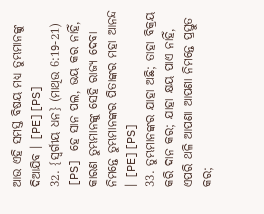ଆଉ ଏହି ସମସ୍ତ ବିଷୟ ମଧ୍ୟ ତୁମ୍ଭମାନଙ୍କୁ ଦିଆଯିବ । [PE][PS]
32. {ସ୍ୱର୍ଗୀୟ ଧନ} (ମାଥିଉ 6:19-21) [PS] ହେ ସାନ ପଲ, ଭୟ କର ନାହିଁ, କାରଣ ତୁମ୍ଭମାନଙ୍କୁ ସେହି ରାଜ୍ୟ ଦେବା ନିମନ୍ତେ ତୁମ୍ଭମାନଙ୍କର ପିତାଙ୍କର ମହା ଆନନ୍ଦ । [PE][PS]
33. ତୁମ୍ଭମାନଙ୍କର ଯାହା ଅଛି; ତାହା ବିକ୍ରୟ କରି ଦାନ କର; ଯାହା କ୍ଷୟ ପାଏ ନାହିଁ, ଏପରି ଥଳି ଆପଣା ଆପଣା ନିମନ୍ତେ ପ୍ରସ୍ତୁତ କର;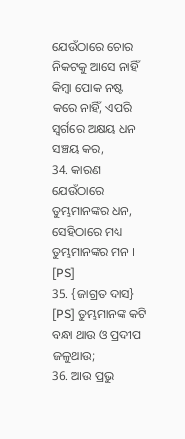ଯେଉଁଠାରେ ଚୋର ନିକଟକୁ ଆସେ ନାହିଁ କିମ୍ବା ପୋକ ନଷ୍ଟ କରେ ନାହିଁ, ଏପରି ସ୍ୱର୍ଗରେ ଅକ୍ଷୟ ଧନ ସଞ୍ଚୟ କର,
34. କାରଣ ଯେଉଁଠାରେ ତୁମ୍ଭମାନଙ୍କର ଧନ, ସେହିଠାରେ ମଧ୍ୟ ତୁମ୍ଭମାନଙ୍କର ମନ । [PS]
35. {ଜାଗ୍ରତ ଦାସ} [PS] ତୁମ୍ଭମାନଙ୍କ କଟି ବନ୍ଧା ଥାଉ ଓ ପ୍ରଦୀପ ଜଳୁଥାଉ;
36. ଆଉ ପ୍ରଭୁ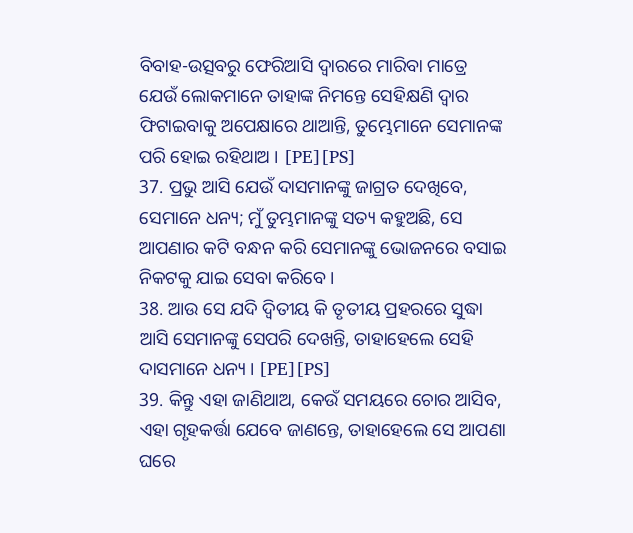ବିବାହ-ଉତ୍ସବରୁ ଫେରିଆସି ଦ୍ୱାରରେ ମାରିବା ମାତ୍ରେ ଯେଉଁ ଲୋକମାନେ ତାହାଙ୍କ ନିମନ୍ତେ ସେହିକ୍ଷଣି ଦ୍ୱାର ଫିଟାଇବାକୁ ଅପେକ୍ଷାରେ ଥାଆନ୍ତି, ତୁମ୍ଭେମାନେ ସେମାନଙ୍କ ପରି ହୋଇ ରହିଥାଅ । [PE][PS]
37. ପ୍ରଭୁ ଆସି ଯେଉଁ ଦାସମାନଙ୍କୁ ଜାଗ୍ରତ ଦେଖିବେ, ସେମାନେ ଧନ୍ୟ; ମୁଁ ତୁମ୍ଭମାନଙ୍କୁ ସତ୍ୟ କହୁଅଛି, ସେ ଆପଣାର କଟି ବନ୍ଧନ କରି ସେମାନଙ୍କୁ ଭୋଜନରେ ବସାଇ ନିକଟକୁ ଯାଇ ସେବା କରିବେ ।
38. ଆଉ ସେ ଯଦି ଦ୍ୱିତୀୟ କି ତୃତୀୟ ପ୍ରହରରେ ସୁଦ୍ଧା ଆସି ସେମାନଙ୍କୁ ସେପରି ଦେଖନ୍ତି, ତାହାହେଲେ ସେହି ଦାସମାନେ ଧନ୍ୟ । [PE][PS]
39. କିନ୍ତୁ ଏହା ଜାଣିଥାଅ, କେଉଁ ସମୟରେ ଚୋର ଆସିବ, ଏହା ଗୃହକର୍ତ୍ତା ଯେବେ ଜାଣନ୍ତେ, ତାହାହେଲେ ସେ ଆପଣା ଘରେ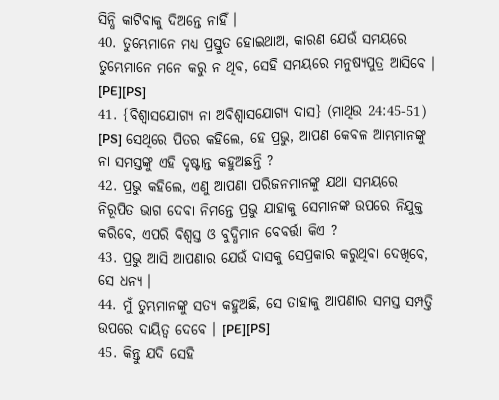ସିନ୍ଧି କାଟିବାକୁ ଦିଅନ୍ତେ ନାହିଁ ।
40. ତୁମ୍ଭେମାନେ ମଧ୍ୟ ପ୍ରସ୍ତୁତ ହୋଇଥାଅ, କାରଣ ଯେଉଁ ସମୟରେ ତୁମ୍ଭେମାନେ ମନେ କରୁ ନ ଥିବ, ସେହି ସମୟରେ ମନୁଷ୍ୟପୁତ୍ର ଆସିବେ । [PE][PS]
41. {ବିଶ୍ୱାସଯୋଗ୍ୟ ନା ଅବିଶ୍ୱାସଯୋଗ୍ୟ ଦାସ} (ମାଥିଉ 24:45-51) [PS] ସେଥିରେ ପିତର କହିଲେ, ହେ ପ୍ରଭୁ, ଆପଣ କେବଳ ଆମ୍ଭମାନଙ୍କୁ ନା ସମସ୍ତଙ୍କୁ ଏହି ଦୃଷ୍ଟାନ୍ତ କହୁଅଛନ୍ତି ?
42. ପ୍ରଭୁ କହିଲେ, ଏଣୁ ଆପଣା ପରିଜନମାନଙ୍କୁ ଯଥା ସମୟରେ ନିରୂପିତ ଭାଗ ଦେବା ନିମନ୍ତେ ପ୍ରଭୁ ଯାହାକୁ ସେମାନଙ୍କ ଉପରେ ନିଯୁକ୍ତ କରିବେ, ଏପରି ବିଶ୍ୱସ୍ତ ଓ ବୁଦ୍ଧିମାନ ବେବର୍ତ୍ତା କିଏ ?
43. ପ୍ରଭୁ ଆସି ଆପଣାର ଯେଉଁ ଦାସକୁ ସେପ୍ରକାର କରୁଥିବା ଦେଖିବେ, ସେ ଧନ୍ୟ ।
44. ମୁଁ ତୁମ୍ଭମାନଙ୍କୁ ସତ୍ୟ କହୁଅଛି, ସେ ତାହାକୁ ଆପଣାର ସମସ୍ତ ସମ୍ପତ୍ତି ଉପରେ ଦାୟିତ୍ୱ ଦେବେ । [PE][PS]
45. କିନ୍ତୁ ଯଦି ସେହି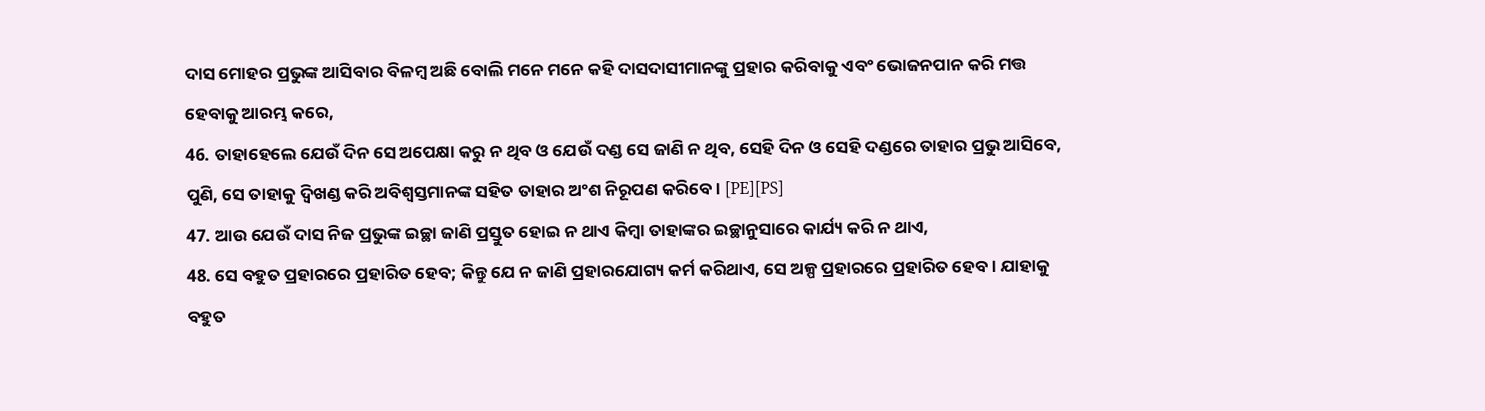ଦାସ ମୋହର ପ୍ରଭୁଙ୍କ ଆସିବାର ବିଳମ୍ବ ଅଛି ବୋଲି ମନେ ମନେ କହି ଦାସଦାସୀମାନଙ୍କୁ ପ୍ରହାର କରିବାକୁ ଏବଂ ଭୋଜନପାନ କରି ମତ୍ତ ହେବାକୁ ଆରମ୍ଭ କରେ,
46. ତାହାହେଲେ ଯେଉଁ ଦିନ ସେ ଅପେକ୍ଷା କରୁ ନ ଥିବ ଓ ଯେଉଁ ଦଣ୍ଡ ସେ ଜାଣି ନ ଥିବ, ସେହି ଦିନ ଓ ସେହି ଦଣ୍ଡରେ ତାହାର ପ୍ରଭୁ ଆସିବେ, ପୁଣି, ସେ ତାହାକୁ ଦ୍ୱିଖଣ୍ଡ କରି ଅବିଶ୍ୱସ୍ତମାନଙ୍କ ସହିତ ତାହାର ଅଂଶ ନିରୂପଣ କରିବେ । [PE][PS]
47. ଆଉ ଯେଉଁ ଦାସ ନିଜ ପ୍ରଭୁଙ୍କ ଇଚ୍ଛା ଜାଣି ପ୍ରସ୍ତୁତ ହୋଇ ନ ଥାଏ କିମ୍ବା ତାହାଙ୍କର ଇଚ୍ଛାନୁସାରେ କାର୍ଯ୍ୟ କରି ନ ଥାଏ,
48. ସେ ବହୁତ ପ୍ରହାରରେ ପ୍ରହାରିତ ହେବ; କିନ୍ତୁ ଯେ ନ ଜାଣି ପ୍ରହାରଯୋଗ୍ୟ କର୍ମ କରିଥାଏ, ସେ ଅଳ୍ପ ପ୍ରହାରରେ ପ୍ରହାରିତ ହେବ । ଯାହାକୁ ବହୁତ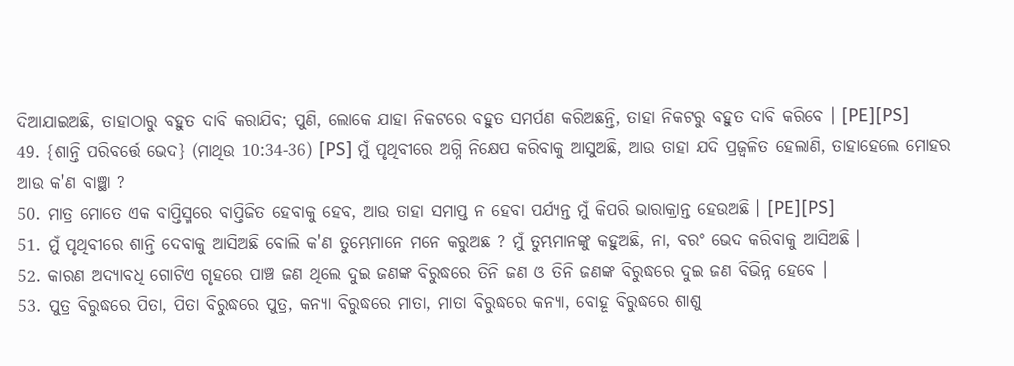ଦିଆଯାଇଅଛି, ତାହାଠାରୁ ବହୁତ ଦାବି କରାଯିବ; ପୁଣି, ଲୋକେ ଯାହା ନିକଟରେ ବହୁତ ସମର୍ପଣ କରିଅଛନ୍ତି, ତାହା ନିକଟରୁ ବହୁତ ଦାବି କରିବେ । [PE][PS]
49. {ଶାନ୍ତି ପରିବର୍ତ୍ତେ ଭେଦ} (ମାଥିଉ 10:34-36) [PS] ମୁଁ ପୃଥିବୀରେ ଅଗ୍ନି ନିକ୍ଷେପ କରିବାକୁ ଆସୁଅଛି, ଆଉ ତାହା ଯଦି ପ୍ରଜ୍ୱଳିତ ହେଲାଣି, ତାହାହେଲେ ମୋହର ଆଉ କ'ଣ ବାଞ୍ଛା ?
50. ମାତ୍ର ମୋତେ ଏକ ବାପ୍ତିସ୍ମରେ ବାପ୍ତିଜିତ ହେବାକୁ ହେବ, ଆଉ ତାହା ସମାପ୍ତ ନ ହେବା ପର୍ଯ୍ୟନ୍ତ ମୁଁ କିପରି ଭାରାକ୍ରାନ୍ତ ହେଉଅଛି । [PE][PS]
51. ମୁଁ ପୃଥିବୀରେ ଶାନ୍ତି ଦେବାକୁ ଆସିଅଛି ବୋଲି କ'ଣ ତୁମ୍ଭେମାନେ ମନେ କରୁଅଛ ? ମୁଁ ତୁମ୍ଭମାନଙ୍କୁ କହୁଅଛି, ନା, ବରଂ ଭେଦ କରିବାକୁ ଆସିଅଛି ।
52. କାରଣ ଅଦ୍ୟାବଧି ଗୋଟିଏ ଗୃହରେ ପାଞ୍ଚ ଜଣ ଥିଲେ ଦୁଇ ଜଣଙ୍କ ବିରୁଦ୍ଧରେ ତିନି ଜଣ ଓ ତିନି ଜଣଙ୍କ ବିରୁଦ୍ଧରେ ଦୁଇ ଜଣ ବିଭିନ୍ନ ହେବେ ।
53. ପୁତ୍ର ବିରୁଦ୍ଧରେ ପିତା, ପିତା ବିରୁଦ୍ଧରେ ପୁତ୍ର, କନ୍ୟା ବିରୁଦ୍ଧରେ ମାତା, ମାତା ବିରୁଦ୍ଧରେ କନ୍ୟା, ବୋହୂ ବିରୁଦ୍ଧରେ ଶାଶୁ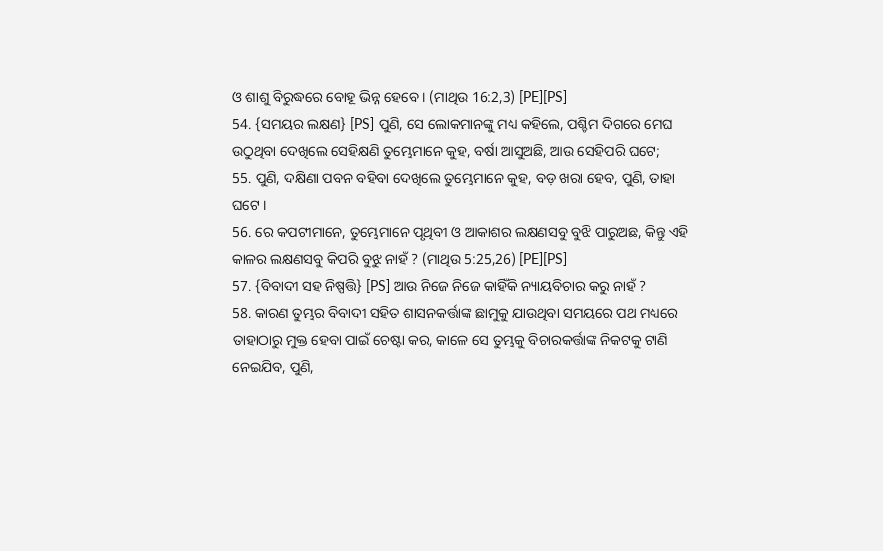ଓ ଶାଶୁ ବିରୁଦ୍ଧରେ ବୋହୂ ଭିନ୍ନ ହେବେ । (ମାଥିଉ 16:2,3) [PE][PS]
54. {ସମୟର ଲକ୍ଷଣ} [PS] ପୁଣି, ସେ ଲୋକମାନଙ୍କୁ ମଧ୍ୟ କହିଲେ, ପଶ୍ଚିମ ଦିଗରେ ମେଘ ଉଠୁଥିବା ଦେଖିଲେ ସେହିକ୍ଷଣି ତୁମ୍ଭେମାନେ କୁହ, ବର୍ଷା ଆସୁଅଛି, ଆଉ ସେହିପରି ଘଟେ;
55. ପୁଣି, ଦକ୍ଷିଣା ପବନ ବହିବା ଦେଖିଲେ ତୁମ୍ଭେମାନେ କୁହ, ବଡ଼ ଖରା ହେବ, ପୁଣି, ତାହା ଘଟେ ।
56. ରେ କପଟୀମାନେ, ତୁମ୍ଭେମାନେ ପୃଥିବୀ ଓ ଆକାଶର ଲକ୍ଷଣସବୁ ବୁଝି ପାରୁଅଛ, କିନ୍ତୁ ଏହି କାଳର ଲକ୍ଷଣସବୁ କିପରି ବୁଝୁ ନାହଁ ? (ମାଥିଉ 5:25,26) [PE][PS]
57. {ବିବାଦୀ ସହ ନିଷ୍ପତ୍ତି} [PS] ଆଉ ନିଜେ ନିଜେ କାହିଁକି ନ୍ୟାୟବିଚାର କରୁ ନାହଁ ?
58. କାରଣ ତୁମ୍ଭର ବିବାଦୀ ସହିତ ଶାସନକର୍ତ୍ତାଙ୍କ ଛାମୁକୁ ଯାଉଥିବା ସମୟରେ ପଥ ମଧ୍ୟରେ ତାହାଠାରୁ ମୁକ୍ତ ହେବା ପାଇଁ ଚେଷ୍ଟା କର, କାଳେ ସେ ତୁମ୍ଭକୁ ବିଚାରକର୍ତ୍ତାଙ୍କ ନିକଟକୁ ଟାଣି ନେଇଯିବ, ପୁଣି,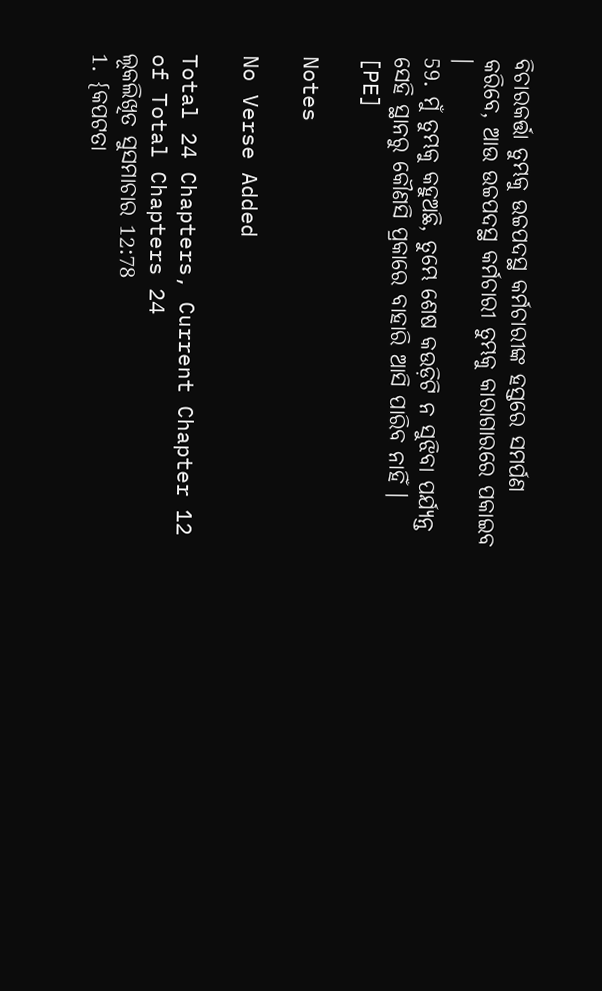ବିଚାରକର୍ତ୍ତା ତୁମ୍ଭକୁ ଉଚ୍ଚପଦସ୍ଥ କର୍ମଚାରୀଙ୍କ ହସ୍ତରେ ସମର୍ପଣ କରିବେ, ଆଉ ଉଚ୍ଚପଦସ୍ଥ କର୍ମଚାରୀ ତୁମ୍ଭକୁ କାରାଗାରରେ ପକାଇବ ।
59. ମୁଁ ତୁମ୍ଭକୁ କହୁଅଛି, ତୁମ୍ଭେ ଶେଷ କଉଡ଼ିଟି ନ ସୁଝିବା ପର୍ଯ୍ୟନ୍ତ ସେହି ସ୍ଥାନରୁ କୌଣସି ପ୍ରକାରେ ବାହାରି ଆସି ପାରିବ ନାହିଁ । [PE]

Notes

No Verse Added

Total 24 Chapters, Current Chapter 12 of Total Chapters 24
ଲୂକଲିଖିତ ସୁସମାଚାର 12:78
1. {କପଟତା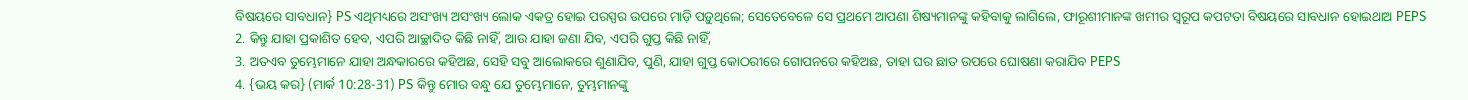ବିଷୟରେ ସାବଧାନ} PS ଏଥିମଧ୍ୟରେ ଅସଂଖ୍ୟ ଅସଂଖ୍ୟ ଲୋକ ଏକତ୍ର ହୋଇ ପରସ୍ପର ଉପରେ ମାଡ଼ି ପଡ଼ୁଥିଲେ; ସେତେବେଳେ ସେ ପ୍ରଥମେ ଆପଣା ଶିଷ୍ୟମାନଙ୍କୁ କହିବାକୁ ଲାଗିଲେ, ଫାରୂଶୀମାନଙ୍କ ଖମୀର ସ୍ୱରୂପ କପଟତା ବିଷୟରେ ସାବଧାନ ହୋଇଥାଅ PEPS
2. କିନ୍ତୁ ଯାହା ପ୍ରକାଶିତ ହେବ, ଏପରି ଆଚ୍ଛାଦିତ କିଛି ନାହିଁ, ଆଉ ଯାହା ଜଣା ଯିବ, ଏପରି ଗୁପ୍ତ କିଛି ନାହିଁ,
3. ଅତଏବ ତୁମ୍ଭେମାନେ ଯାହା ଅନ୍ଧକାରରେ କହିଅଛ, ସେହି ସବୁ ଆଲୋକରେ ଶୁଣାଯିବ, ପୁଣି, ଯାହା ଗୁପ୍ତ କୋଠରୀରେ ଗୋପନରେ କହିଅଛ, ତାହା ଘର ଛାତ ଉପରେ ଘୋଷଣା କରାଯିବ PEPS
4. {ଭୟ କର} (ମାର୍କ 10:28-31) PS କିନ୍ତୁ ମୋର ବନ୍ଧୁ ଯେ ତୁମ୍ଭେମାନେ, ତୁମ୍ଭମାନଙ୍କୁ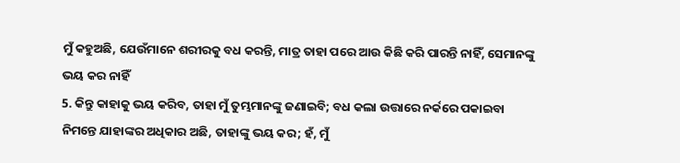ମୁଁ କହୁଅଛି, ଯେଉଁମାନେ ଶରୀରକୁ ବଧ କରନ୍ତି, ମାତ୍ର ତାହା ପରେ ଆଉ କିଛି କରି ପାରନ୍ତି ନାହିଁ, ସେମାନଙ୍କୁ ଭୟ କର ନାହିଁ
5. କିନ୍ତୁ କାହାକୁ ଭୟ କରିବ, ତାହା ମୁଁ ତୁମ୍ଭମାନଙ୍କୁ ଜଣାଇବି; ବଧ କଲା ଉତ୍ତାରେ ନର୍କରେ ପକାଇବା ନିମନ୍ତେ ଯାହାଙ୍କର ଅଧିକାର ଅଛି, ତାହାଙ୍କୁ ଭୟ କର; ହଁ, ମୁଁ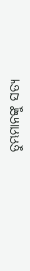ତୁମ୍ଭମାନଙ୍କୁ ସତ୍ୟ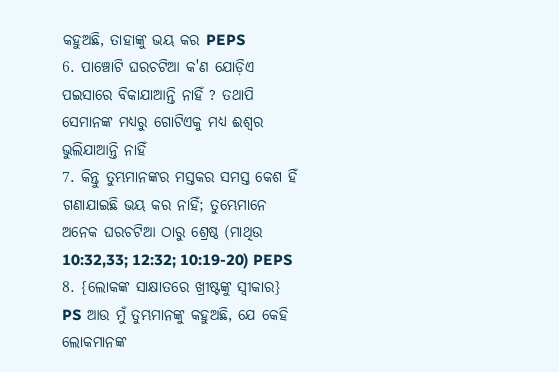କହୁଅଛି, ତାହାଙ୍କୁ ଭୟ କର PEPS
6. ପାଞ୍ଚୋଟି ଘରଚଟିଆ କ'ଣ ଯୋଡ଼ିଏ ପଇସାରେ ବିକାଯାଆନ୍ତି ନାହିଁ ? ତଥାପି ସେମାନଙ୍କ ମଧ୍ୟରୁ ଗୋଟିଏକୁ ମଧ୍ୟ ଈଶ୍ୱର ଭୁଲିଯାଆନ୍ତି ନାହିଁ
7. କିନ୍ତୁ ତୁମ୍ଭମାନଙ୍କର ମସ୍ତକର ସମସ୍ତ କେଶ ହିଁ ଗଣାଯାଇଛି ଭୟ କର ନାହିଁ; ତୁମ୍ଭେମାନେ ଅନେକ ଘରଚଟିଆ ଠାରୁ ଶ୍ରେଷ୍ଠ (ମାଥିଉ 10:32,33; 12:32; 10:19-20) PEPS
8. {ଲୋକଙ୍କ ସାକ୍ଷାତରେ ଖ୍ରୀଷ୍ଟଙ୍କୁ ସ୍ୱୀକାର} PS ଆଉ ମୁଁ ତୁମ୍ଭମାନଙ୍କୁ କହୁଅଛି, ଯେ କେହି ଲୋକମାନଙ୍କ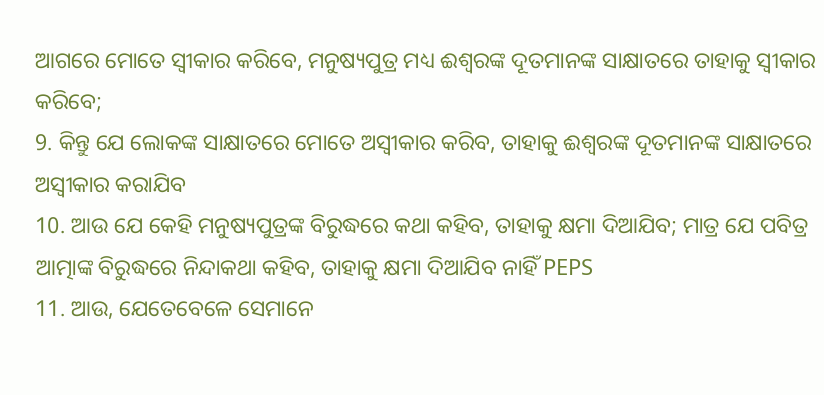ଆଗରେ ମୋତେ ସ୍ୱୀକାର କରିବେ, ମନୁଷ୍ୟପୁତ୍ର ମଧ୍ୟ ଈଶ୍ୱରଙ୍କ ଦୂତମାନଙ୍କ ସାକ୍ଷାତରେ ତାହାକୁ ସ୍ୱୀକାର କରିବେ;
9. କିନ୍ତୁ ଯେ ଲୋକଙ୍କ ସାକ୍ଷାତରେ ମୋତେ ଅସ୍ୱୀକାର କରିବ, ତାହାକୁ ଈଶ୍ୱରଙ୍କ ଦୂତମାନଙ୍କ ସାକ୍ଷାତରେ ଅସ୍ୱୀକାର କରାଯିବ
10. ଆଉ ଯେ କେହି ମନୁଷ୍ୟପୁତ୍ରଙ୍କ ବିରୁଦ୍ଧରେ କଥା କହିବ, ତାହାକୁ କ୍ଷମା ଦିଆଯିବ; ମାତ୍ର ଯେ ପବିତ୍ର ଆତ୍ମାଙ୍କ ବିରୁଦ୍ଧରେ ନିନ୍ଦାକଥା କହିବ, ତାହାକୁ କ୍ଷମା ଦିଆଯିବ ନାହିଁ PEPS
11. ଆଉ, ଯେତେବେଳେ ସେମାନେ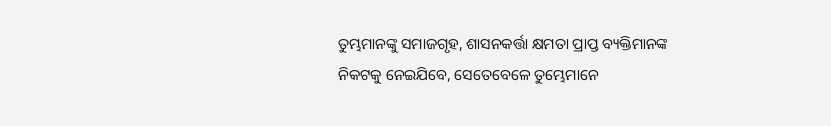ତୁମ୍ଭମାନଙ୍କୁ ସମାଜଗୃହ, ଶାସନକର୍ତ୍ତା କ୍ଷମତା ପ୍ରାପ୍ତ ବ୍ୟକ୍ତିମାନଙ୍କ ନିକଟକୁ ନେଇଯିବେ, ସେତେବେଳେ ତୁମ୍ଭେମାନେ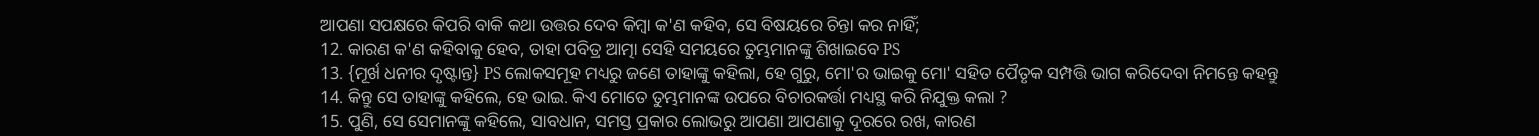ଆପଣା ସପକ୍ଷରେ କିପରି ବାକି କଥା ଉତ୍ତର ଦେବ କିମ୍ବା କ'ଣ କହିବ, ସେ ବିଷୟରେ ଚିନ୍ତା କର ନାହିଁ;
12. କାରଣ କ'ଣ କହିବାକୁ ହେବ, ତାହା ପବିତ୍ର ଆତ୍ମା ସେହି ସମୟରେ ତୁମ୍ଭମାନଙ୍କୁ ଶିଖାଇବେ PS
13. {ମୂର୍ଖ ଧନୀର ଦୃଷ୍ଟାନ୍ତ} PS ଲୋକସମୂହ ମଧ୍ୟରୁ ଜଣେ ତାହାଙ୍କୁ କହିଲା, ହେ ଗୁରୁ, ମୋ'ର ଭାଇକୁ ମୋ' ସହିତ ପୈତୃକ ସମ୍ପତ୍ତି ଭାଗ କରିଦେବା ନିମନ୍ତେ କହନ୍ତୁ
14. କିନ୍ତୁ ସେ ତାହାଙ୍କୁ କହିଲେ, ହେ ଭାଇ. କିଏ ମୋତେ ତୁମ୍ଭମାନଙ୍କ ଉପରେ ବିଚାରକର୍ତ୍ତା ମଧ୍ୟସ୍ଥ କରି ନିଯୁକ୍ତ କଲା ?
15. ପୁଣି, ସେ ସେମାନଙ୍କୁ କହିଲେ, ସାବଧାନ, ସମସ୍ତ ପ୍ରକାର ଲୋଭରୁ ଆପଣା ଆପଣାକୁ ଦୂରରେ ରଖ, କାରଣ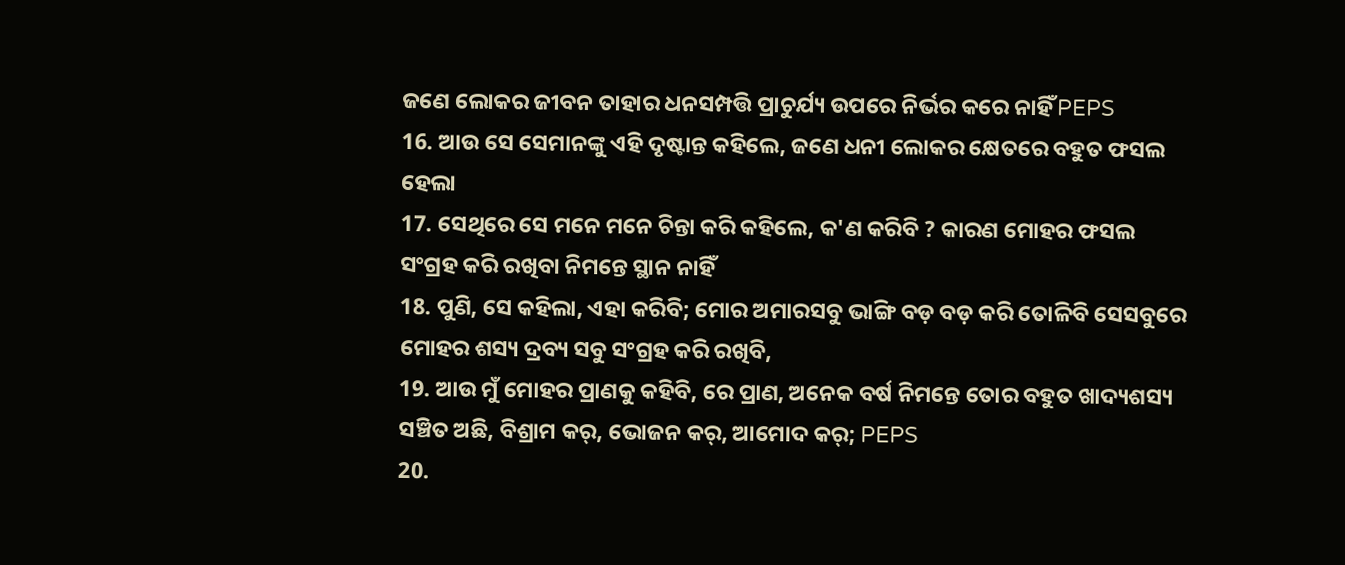ଜଣେ ଲୋକର ଜୀବନ ତାହାର ଧନସମ୍ପତ୍ତି ପ୍ରାଚୁର୍ଯ୍ୟ ଉପରେ ନିର୍ଭର କରେ ନାହିଁ PEPS
16. ଆଉ ସେ ସେମାନଙ୍କୁ ଏହି ଦୃଷ୍ଟାନ୍ତ କହିଲେ, ଜଣେ ଧନୀ ଲୋକର କ୍ଷେତରେ ବହୁତ ଫସଲ ହେଲା
17. ସେଥିରେ ସେ ମନେ ମନେ ଚିନ୍ତା କରି କହିଲେ, କ'ଣ କରିବି ? କାରଣ ମୋହର ଫସଲ ସଂଗ୍ରହ କରି ରଖିବା ନିମନ୍ତେ ସ୍ଥାନ ନାହିଁ
18. ପୁଣି, ସେ କହିଲା, ଏହା କରିବି; ମୋର ଅମାରସବୁ ଭାଙ୍ଗି ବଡ଼ ବଡ଼ କରି ତୋଳିବି ସେସବୁରେ ମୋହର ଶସ୍ୟ ଦ୍ରବ୍ୟ ସବୁ ସଂଗ୍ରହ କରି ରଖିବି,
19. ଆଉ ମୁଁ ମୋହର ପ୍ରାଣକୁ କହିବି, ରେ ପ୍ରାଣ, ଅନେକ ବର୍ଷ ନିମନ୍ତେ ତୋର ବହୁତ ଖାଦ୍ୟଶସ୍ୟ ସଞ୍ଚିତ ଅଛି, ବିଶ୍ରାମ କର୍, ଭୋଜନ କର୍, ଆମୋଦ କର୍; PEPS
20.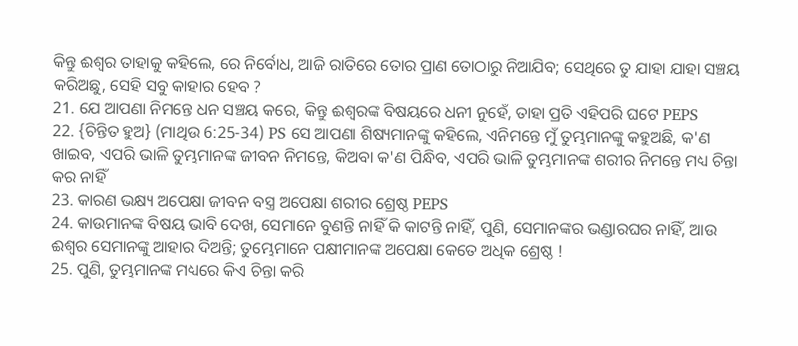କିନ୍ତୁ ଈଶ୍ୱର ତାହାକୁ କହିଲେ, ରେ ନିର୍ବୋଧ, ଆଜି ରାତିରେ ତୋର ପ୍ରାଣ ତୋଠାରୁ ନିଆଯିବ; ସେଥିରେ ତୁ ଯାହା ଯାହା ସଞ୍ଚୟ କରିଅଛୁ, ସେହି ସବୁ କାହାର ହେବ ?
21. ଯେ ଆପଣା ନିମନ୍ତେ ଧନ ସଞ୍ଚୟ କରେ, କିନ୍ତୁ ଈଶ୍ୱରଙ୍କ ବିଷୟରେ ଧନୀ ନୁହେଁ, ତାହା ପ୍ରତି ଏହିପରି ଘଟେ PEPS
22. {ଚିନ୍ତିତ ହୁଅ} (ମାଥିଉ 6:25-34) PS ସେ ଆପଣା ଶିଷ୍ୟମାନଙ୍କୁ କହିଲେ, ଏନିମନ୍ତେ ମୁଁ ତୁମ୍ଭମାନଙ୍କୁ କହୁଅଛି, କ'ଣ ଖାଇବ, ଏପରି ଭାଳି ତୁମ୍ଭମାନଙ୍କ ଜୀବନ ନିମନ୍ତେ, କିଅବା କ'ଣ ପିନ୍ଧିବ, ଏପରି ଭାଳି ତୁମ୍ଭମାନଙ୍କ ଶରୀର ନିମନ୍ତେ ମଧ୍ୟ ଚିନ୍ତା କର ନାହିଁ
23. କାରଣ ଭକ୍ଷ୍ୟ ଅପେକ୍ଷା ଜୀବନ ବସ୍ତ୍ର ଅପେକ୍ଷା ଶରୀର ଶ୍ରେଷ୍ଠ PEPS
24. କାଉମାନଙ୍କ ବିଷୟ ଭାବି ଦେଖ, ସେମାନେ ବୁଣନ୍ତି ନାହିଁ କି କାଟନ୍ତି ନାହିଁ, ପୁଣି, ସେମାନଙ୍କର ଭଣ୍ଡାରଘର ନାହିଁ, ଆଉ ଈଶ୍ୱର ସେମାନଙ୍କୁ ଆହାର ଦିଅନ୍ତି; ତୁମ୍ଭେମାନେ ପକ୍ଷୀମାନଙ୍କ ଅପେକ୍ଷା କେତେ ଅଧିକ ଶ୍ରେଷ୍ଠ !
25. ପୁଣି, ତୁମ୍ଭମାନଙ୍କ ମଧ୍ୟରେ କିଏ ଚିନ୍ତା କରି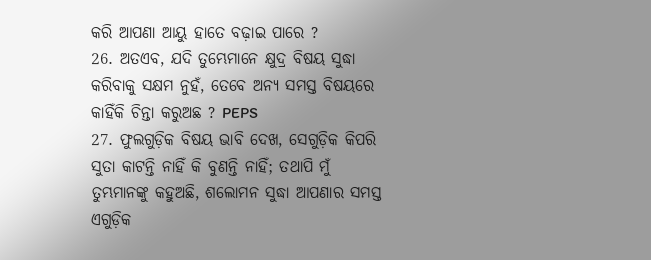କରି ଆପଣା ଆୟୁ ହାତେ ବଢ଼ାଇ ପାରେ ?
26. ଅତଏବ, ଯଦି ତୁମ୍ଭେମାନେ କ୍ଷୁଦ୍ର ବିଷୟ ସୁଦ୍ଧା କରିବାକୁ ସକ୍ଷମ ନୁହଁ, ତେବେ ଅନ୍ୟ ସମସ୍ତ ବିଷୟରେ କାହିଁକି ଚିନ୍ତା କରୁଅଛ ? PEPS
27. ଫୁଲଗୁଡ଼ିକ ବିଷୟ ଭାବି ଦେଖ, ସେଗୁଡ଼ିକ କିପରି ସୁତା କାଟନ୍ତି ନାହିଁ କି ବୁଣନ୍ତି ନାହିଁ; ତଥାପି ମୁଁ ତୁମ୍ଭମାନଙ୍କୁ କହୁଅଛି, ଶଲୋମନ ସୁଦ୍ଧା ଆପଣାର ସମସ୍ତ ଏଗୁଡ଼ିକ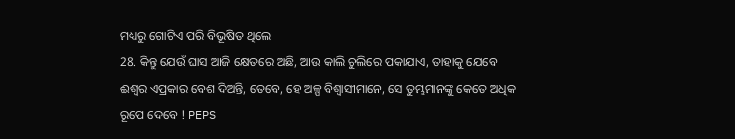ମଧ୍ୟରୁ ଗୋଟିଏ ପରି ବିଭୂଷିତ ଥିଲେ
28. କିନ୍ତୁ ଯେଉଁ ଘାସ ଆଜି କ୍ଷେତରେ ଅଛି, ଆଉ କାଲି ଚୁଲିରେ ପକାଯାଏ, ତାହାକୁ ଯେବେ ଈଶ୍ୱର ଏପ୍ରକାର ବେଶ ଦିଅନ୍ତି, ତେବେ, ହେ ଅଳ୍ପ ବିଶ୍ୱାସୀମାନେ, ସେ ତୁମ୍ଭମାନଙ୍କୁ କେତେ ଅଧିକ ରୂପେ ଦେବେ ! PEPS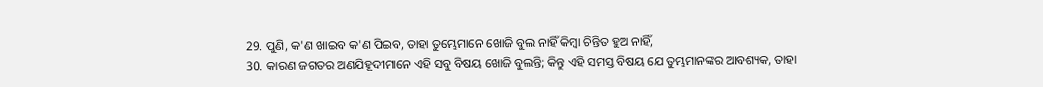29. ପୁଣି, କ'ଣ ଖାଇବ କ'ଣ ପିଇବ, ତାହା ତୁମ୍ଭେମାନେ ଖୋଜି ବୁଲ ନାହିଁ କିମ୍ବା ଚିନ୍ତିତ ହୁଅ ନାହିଁ,
30. କାରଣ ଜଗତର ଅଣଯିହୂଦୀମାନେ ଏହି ସବୁ ବିଷୟ ଖୋଜି ବୁଲନ୍ତି; କିନ୍ତୁ ଏହି ସମସ୍ତ ବିଷୟ ଯେ ତୁମ୍ଭମାନଙ୍କର ଆବଶ୍ୟକ, ତାହା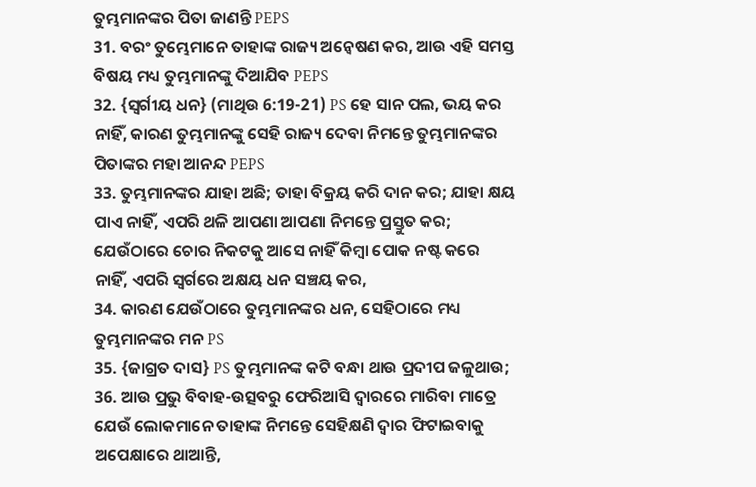ତୁମ୍ଭମାନଙ୍କର ପିତା ଜାଣନ୍ତି PEPS
31. ବରଂ ତୁମ୍ଭେମାନେ ତାହାଙ୍କ ରାଜ୍ୟ ଅନ୍ୱେଷଣ କର, ଆଉ ଏହି ସମସ୍ତ ବିଷୟ ମଧ୍ୟ ତୁମ୍ଭମାନଙ୍କୁ ଦିଆଯିବ PEPS
32. {ସ୍ୱର୍ଗୀୟ ଧନ} (ମାଥିଉ 6:19-21) PS ହେ ସାନ ପଲ, ଭୟ କର ନାହିଁ, କାରଣ ତୁମ୍ଭମାନଙ୍କୁ ସେହି ରାଜ୍ୟ ଦେବା ନିମନ୍ତେ ତୁମ୍ଭମାନଙ୍କର ପିତାଙ୍କର ମହା ଆନନ୍ଦ PEPS
33. ତୁମ୍ଭମାନଙ୍କର ଯାହା ଅଛି; ତାହା ବିକ୍ରୟ କରି ଦାନ କର; ଯାହା କ୍ଷୟ ପାଏ ନାହିଁ, ଏପରି ଥଳି ଆପଣା ଆପଣା ନିମନ୍ତେ ପ୍ରସ୍ତୁତ କର; ଯେଉଁଠାରେ ଚୋର ନିକଟକୁ ଆସେ ନାହିଁ କିମ୍ବା ପୋକ ନଷ୍ଟ କରେ ନାହିଁ, ଏପରି ସ୍ୱର୍ଗରେ ଅକ୍ଷୟ ଧନ ସଞ୍ଚୟ କର,
34. କାରଣ ଯେଉଁଠାରେ ତୁମ୍ଭମାନଙ୍କର ଧନ, ସେହିଠାରେ ମଧ୍ୟ ତୁମ୍ଭମାନଙ୍କର ମନ PS
35. {ଜାଗ୍ରତ ଦାସ} PS ତୁମ୍ଭମାନଙ୍କ କଟି ବନ୍ଧା ଥାଉ ପ୍ରଦୀପ ଜଳୁଥାଉ;
36. ଆଉ ପ୍ରଭୁ ବିବାହ-ଉତ୍ସବରୁ ଫେରିଆସି ଦ୍ୱାରରେ ମାରିବା ମାତ୍ରେ ଯେଉଁ ଲୋକମାନେ ତାହାଙ୍କ ନିମନ୍ତେ ସେହିକ୍ଷଣି ଦ୍ୱାର ଫିଟାଇବାକୁ ଅପେକ୍ଷାରେ ଥାଆନ୍ତି,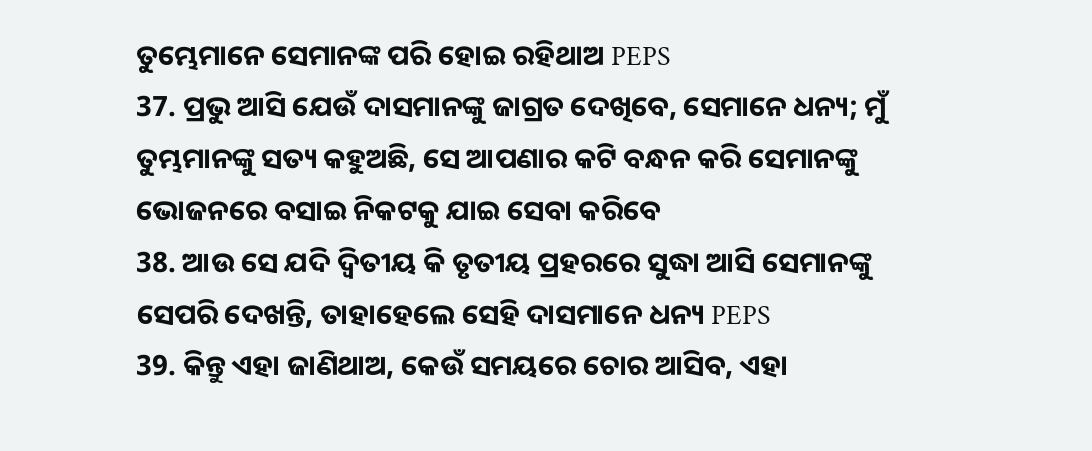ତୁମ୍ଭେମାନେ ସେମାନଙ୍କ ପରି ହୋଇ ରହିଥାଅ PEPS
37. ପ୍ରଭୁ ଆସି ଯେଉଁ ଦାସମାନଙ୍କୁ ଜାଗ୍ରତ ଦେଖିବେ, ସେମାନେ ଧନ୍ୟ; ମୁଁ ତୁମ୍ଭମାନଙ୍କୁ ସତ୍ୟ କହୁଅଛି, ସେ ଆପଣାର କଟି ବନ୍ଧନ କରି ସେମାନଙ୍କୁ ଭୋଜନରେ ବସାଇ ନିକଟକୁ ଯାଇ ସେବା କରିବେ
38. ଆଉ ସେ ଯଦି ଦ୍ୱିତୀୟ କି ତୃତୀୟ ପ୍ରହରରେ ସୁଦ୍ଧା ଆସି ସେମାନଙ୍କୁ ସେପରି ଦେଖନ୍ତି, ତାହାହେଲେ ସେହି ଦାସମାନେ ଧନ୍ୟ PEPS
39. କିନ୍ତୁ ଏହା ଜାଣିଥାଅ, କେଉଁ ସମୟରେ ଚୋର ଆସିବ, ଏହା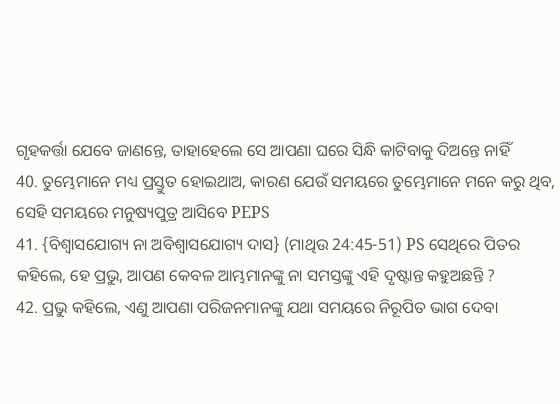ଗୃହକର୍ତ୍ତା ଯେବେ ଜାଣନ୍ତେ, ତାହାହେଲେ ସେ ଆପଣା ଘରେ ସିନ୍ଧି କାଟିବାକୁ ଦିଅନ୍ତେ ନାହିଁ
40. ତୁମ୍ଭେମାନେ ମଧ୍ୟ ପ୍ରସ୍ତୁତ ହୋଇଥାଅ, କାରଣ ଯେଉଁ ସମୟରେ ତୁମ୍ଭେମାନେ ମନେ କରୁ ଥିବ, ସେହି ସମୟରେ ମନୁଷ୍ୟପୁତ୍ର ଆସିବେ PEPS
41. {ବିଶ୍ୱାସଯୋଗ୍ୟ ନା ଅବିଶ୍ୱାସଯୋଗ୍ୟ ଦାସ} (ମାଥିଉ 24:45-51) PS ସେଥିରେ ପିତର କହିଲେ, ହେ ପ୍ରଭୁ, ଆପଣ କେବଳ ଆମ୍ଭମାନଙ୍କୁ ନା ସମସ୍ତଙ୍କୁ ଏହି ଦୃଷ୍ଟାନ୍ତ କହୁଅଛନ୍ତି ?
42. ପ୍ରଭୁ କହିଲେ, ଏଣୁ ଆପଣା ପରିଜନମାନଙ୍କୁ ଯଥା ସମୟରେ ନିରୂପିତ ଭାଗ ଦେବା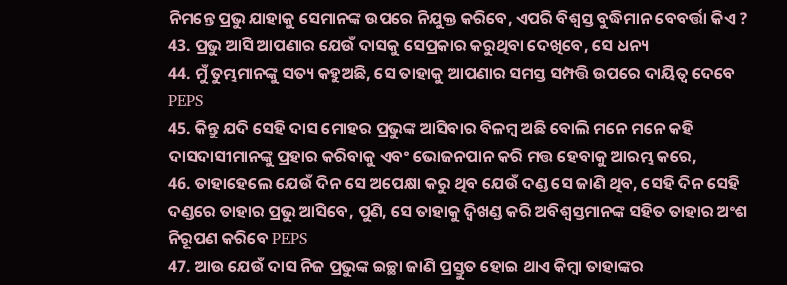ନିମନ୍ତେ ପ୍ରଭୁ ଯାହାକୁ ସେମାନଙ୍କ ଉପରେ ନିଯୁକ୍ତ କରିବେ, ଏପରି ବିଶ୍ୱସ୍ତ ବୁଦ୍ଧିମାନ ବେବର୍ତ୍ତା କିଏ ?
43. ପ୍ରଭୁ ଆସି ଆପଣାର ଯେଉଁ ଦାସକୁ ସେପ୍ରକାର କରୁଥିବା ଦେଖିବେ, ସେ ଧନ୍ୟ
44. ମୁଁ ତୁମ୍ଭମାନଙ୍କୁ ସତ୍ୟ କହୁଅଛି, ସେ ତାହାକୁ ଆପଣାର ସମସ୍ତ ସମ୍ପତ୍ତି ଉପରେ ଦାୟିତ୍ୱ ଦେବେ PEPS
45. କିନ୍ତୁ ଯଦି ସେହି ଦାସ ମୋହର ପ୍ରଭୁଙ୍କ ଆସିବାର ବିଳମ୍ବ ଅଛି ବୋଲି ମନେ ମନେ କହି ଦାସଦାସୀମାନଙ୍କୁ ପ୍ରହାର କରିବାକୁ ଏବଂ ଭୋଜନପାନ କରି ମତ୍ତ ହେବାକୁ ଆରମ୍ଭ କରେ,
46. ତାହାହେଲେ ଯେଉଁ ଦିନ ସେ ଅପେକ୍ଷା କରୁ ଥିବ ଯେଉଁ ଦଣ୍ଡ ସେ ଜାଣି ଥିବ, ସେହି ଦିନ ସେହି ଦଣ୍ଡରେ ତାହାର ପ୍ରଭୁ ଆସିବେ, ପୁଣି, ସେ ତାହାକୁ ଦ୍ୱିଖଣ୍ଡ କରି ଅବିଶ୍ୱସ୍ତମାନଙ୍କ ସହିତ ତାହାର ଅଂଶ ନିରୂପଣ କରିବେ PEPS
47. ଆଉ ଯେଉଁ ଦାସ ନିଜ ପ୍ରଭୁଙ୍କ ଇଚ୍ଛା ଜାଣି ପ୍ରସ୍ତୁତ ହୋଇ ଥାଏ କିମ୍ବା ତାହାଙ୍କର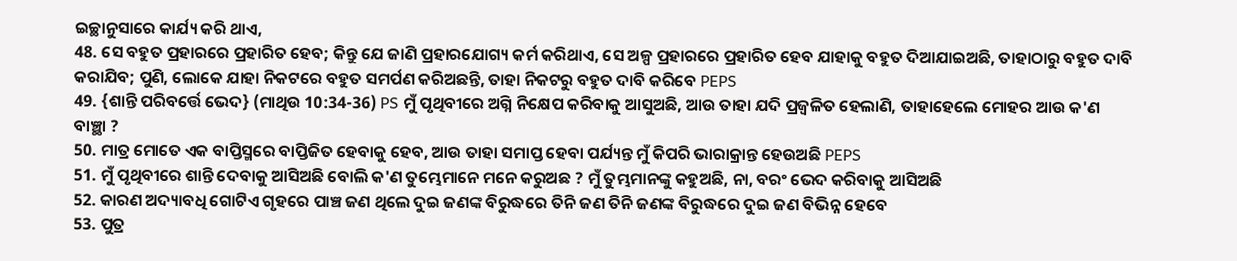ଇଚ୍ଛାନୁସାରେ କାର୍ଯ୍ୟ କରି ଥାଏ,
48. ସେ ବହୁତ ପ୍ରହାରରେ ପ୍ରହାରିତ ହେବ; କିନ୍ତୁ ଯେ ଜାଣି ପ୍ରହାରଯୋଗ୍ୟ କର୍ମ କରିଥାଏ, ସେ ଅଳ୍ପ ପ୍ରହାରରେ ପ୍ରହାରିତ ହେବ ଯାହାକୁ ବହୁତ ଦିଆଯାଇଅଛି, ତାହାଠାରୁ ବହୁତ ଦାବି କରାଯିବ; ପୁଣି, ଲୋକେ ଯାହା ନିକଟରେ ବହୁତ ସମର୍ପଣ କରିଅଛନ୍ତି, ତାହା ନିକଟରୁ ବହୁତ ଦାବି କରିବେ PEPS
49. {ଶାନ୍ତି ପରିବର୍ତ୍ତେ ଭେଦ} (ମାଥିଉ 10:34-36) PS ମୁଁ ପୃଥିବୀରେ ଅଗ୍ନି ନିକ୍ଷେପ କରିବାକୁ ଆସୁଅଛି, ଆଉ ତାହା ଯଦି ପ୍ରଜ୍ୱଳିତ ହେଲାଣି, ତାହାହେଲେ ମୋହର ଆଉ କ'ଣ ବାଞ୍ଛା ?
50. ମାତ୍ର ମୋତେ ଏକ ବାପ୍ତିସ୍ମରେ ବାପ୍ତିଜିତ ହେବାକୁ ହେବ, ଆଉ ତାହା ସମାପ୍ତ ହେବା ପର୍ଯ୍ୟନ୍ତ ମୁଁ କିପରି ଭାରାକ୍ରାନ୍ତ ହେଉଅଛି PEPS
51. ମୁଁ ପୃଥିବୀରେ ଶାନ୍ତି ଦେବାକୁ ଆସିଅଛି ବୋଲି କ'ଣ ତୁମ୍ଭେମାନେ ମନେ କରୁଅଛ ? ମୁଁ ତୁମ୍ଭମାନଙ୍କୁ କହୁଅଛି, ନା, ବରଂ ଭେଦ କରିବାକୁ ଆସିଅଛି
52. କାରଣ ଅଦ୍ୟାବଧି ଗୋଟିଏ ଗୃହରେ ପାଞ୍ଚ ଜଣ ଥିଲେ ଦୁଇ ଜଣଙ୍କ ବିରୁଦ୍ଧରେ ତିନି ଜଣ ତିନି ଜଣଙ୍କ ବିରୁଦ୍ଧରେ ଦୁଇ ଜଣ ବିଭିନ୍ନ ହେବେ
53. ପୁତ୍ର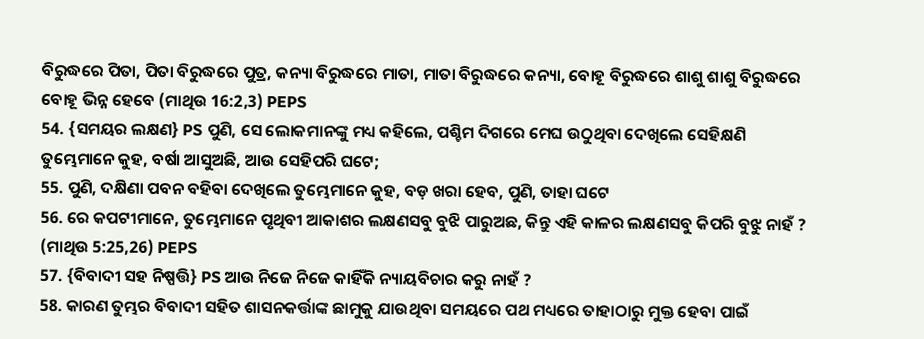ବିରୁଦ୍ଧରେ ପିତା, ପିତା ବିରୁଦ୍ଧରେ ପୁତ୍ର, କନ୍ୟା ବିରୁଦ୍ଧରେ ମାତା, ମାତା ବିରୁଦ୍ଧରେ କନ୍ୟା, ବୋହୂ ବିରୁଦ୍ଧରେ ଶାଶୁ ଶାଶୁ ବିରୁଦ୍ଧରେ ବୋହୂ ଭିନ୍ନ ହେବେ (ମାଥିଉ 16:2,3) PEPS
54. {ସମୟର ଲକ୍ଷଣ} PS ପୁଣି, ସେ ଲୋକମାନଙ୍କୁ ମଧ୍ୟ କହିଲେ, ପଶ୍ଚିମ ଦିଗରେ ମେଘ ଉଠୁଥିବା ଦେଖିଲେ ସେହିକ୍ଷଣି ତୁମ୍ଭେମାନେ କୁହ, ବର୍ଷା ଆସୁଅଛି, ଆଉ ସେହିପରି ଘଟେ;
55. ପୁଣି, ଦକ୍ଷିଣା ପବନ ବହିବା ଦେଖିଲେ ତୁମ୍ଭେମାନେ କୁହ, ବଡ଼ ଖରା ହେବ, ପୁଣି, ତାହା ଘଟେ
56. ରେ କପଟୀମାନେ, ତୁମ୍ଭେମାନେ ପୃଥିବୀ ଆକାଶର ଲକ୍ଷଣସବୁ ବୁଝି ପାରୁଅଛ, କିନ୍ତୁ ଏହି କାଳର ଲକ୍ଷଣସବୁ କିପରି ବୁଝୁ ନାହଁ ? (ମାଥିଉ 5:25,26) PEPS
57. {ବିବାଦୀ ସହ ନିଷ୍ପତ୍ତି} PS ଆଉ ନିଜେ ନିଜେ କାହିଁକି ନ୍ୟାୟବିଚାର କରୁ ନାହଁ ?
58. କାରଣ ତୁମ୍ଭର ବିବାଦୀ ସହିତ ଶାସନକର୍ତ୍ତାଙ୍କ ଛାମୁକୁ ଯାଉଥିବା ସମୟରେ ପଥ ମଧ୍ୟରେ ତାହାଠାରୁ ମୁକ୍ତ ହେବା ପାଇଁ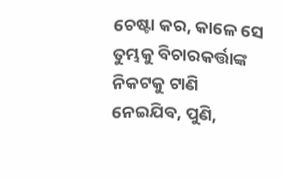ଚେଷ୍ଟା କର, କାଳେ ସେ ତୁମ୍ଭକୁ ବିଚାରକର୍ତ୍ତାଙ୍କ ନିକଟକୁ ଟାଣି ନେଇଯିବ, ପୁଣି,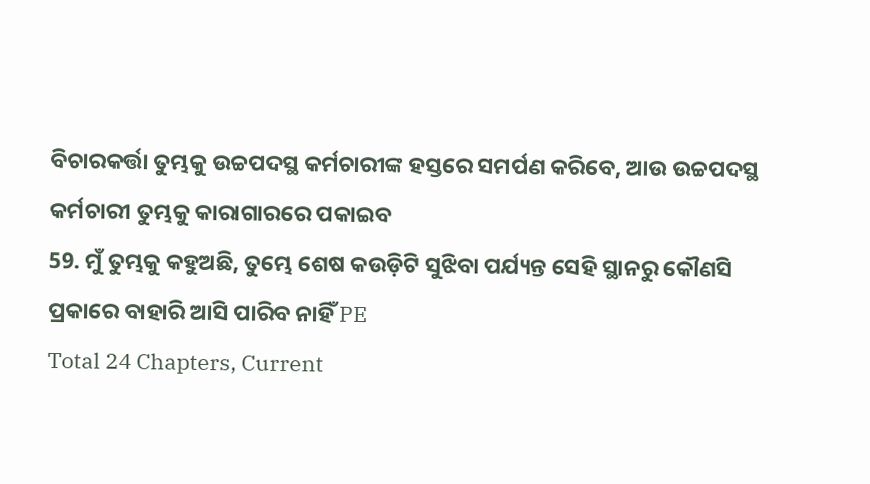ବିଚାରକର୍ତ୍ତା ତୁମ୍ଭକୁ ଉଚ୍ଚପଦସ୍ଥ କର୍ମଚାରୀଙ୍କ ହସ୍ତରେ ସମର୍ପଣ କରିବେ, ଆଉ ଉଚ୍ଚପଦସ୍ଥ କର୍ମଚାରୀ ତୁମ୍ଭକୁ କାରାଗାରରେ ପକାଇବ
59. ମୁଁ ତୁମ୍ଭକୁ କହୁଅଛି, ତୁମ୍ଭେ ଶେଷ କଉଡ଼ିଟି ସୁଝିବା ପର୍ଯ୍ୟନ୍ତ ସେହି ସ୍ଥାନରୁ କୌଣସି ପ୍ରକାରେ ବାହାରି ଆସି ପାରିବ ନାହିଁ PE
Total 24 Chapters, Current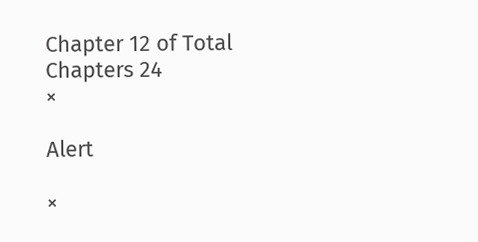Chapter 12 of Total Chapters 24
×

Alert

×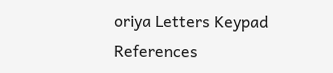oriya Letters Keypad References